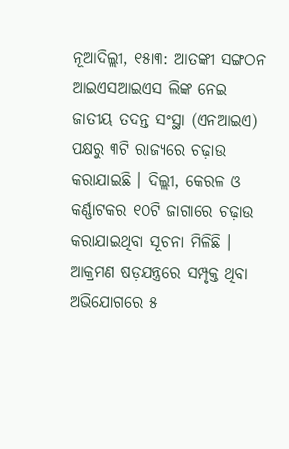ନୂଆଦିଲ୍ଲୀ, ୧୫ା୩: ଆତଙ୍କୀ ସଙ୍ଗଠନ ଆଇଏସଆଇଏସ ଲିଙ୍କ ନେଇ ଜାତୀୟ ତଦନ୍ତ ସଂସ୍ଥା (ଏନଆଇଏ) ପକ୍ଷରୁ ୩ଟି ରାଜ୍ୟରେ ଚଢ଼ାଉ କରାଯାଇଛି । ଦିଲ୍ଲୀ, କେରଳ ଓ କର୍ଣ୍ଣାଟକର ୧୦ଟି ଜାଗାରେ ଚଢ଼ାଉ କରାଯାଇଥିବା ସୂଚନା ମିଳିଛି । ଆକ୍ରମଣ ଷଡ଼ଯନ୍ତ୍ରରେ ସମ୍ପୃକ୍ତ ଥିବା ଅଭିଯୋଗରେ ୫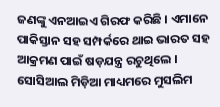ଜଣଙ୍କୁ ଏନଆଇଏ ଗିରଫ କରିଛି । ଏମାନେ ପାକିସ୍ତାନ ସହ ସମ୍ପର୍କରେ ଥାଇ ଭାରତ ସହ ଆକ୍ରମଣ ପାଇଁ ଷଡ଼ଯନ୍ତ୍ର ରଚୁଥିଲେ । ସୋସିଆଲ ମିଡ଼ିଆ ମାଧ୍ୟମରେ ମୁସଲିମ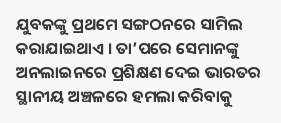ଯୁବକଙ୍କୁ ପ୍ରଥମେ ସଙ୍ଗଠନରେ ସାମିଲ କରାଯାଇଥାଏ । ତା’ପରେ ସେମାନଙ୍କୁ ଅନଲାଇନରେ ପ୍ରଶିକ୍ଷଣ ଦେଇ ଭାରତର ସ୍ଥାନୀୟ ଅଞ୍ଚଳରେ ହମଲା କରିବାକୁ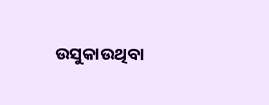ଉସୁକାଉଥିବା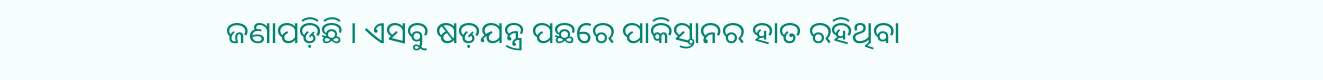ଜଣାପଡ଼ିଛି । ଏସବୁ ଷଡ଼ଯନ୍ତ୍ର ପଛରେ ପାକିସ୍ତାନର ହାତ ରହିଥିବା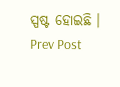ସ୍ପଷ୍ଟ ହୋଇଛି ।
Prev Post